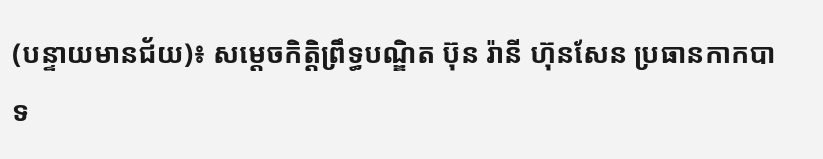(បន្ទាយមានជ័យ)៖ សម្តេចកិត្តិព្រឹទ្ធបណ្ឌិត ប៊ុន រ៉ានី ហ៊ុនសែន ប្រធានកាកបាទ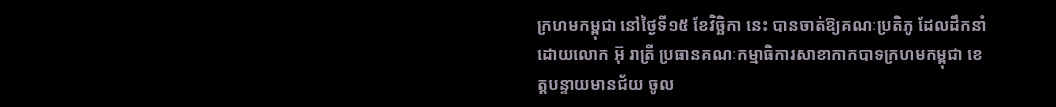ក្រហមកម្ពុជា នៅថ្ងៃទី១៥ ខែវិច្ឆិកា នេះ បានចាត់ឱ្យគណៈប្រតិភូ ដែលដឹកនាំដោយលោក អ៊ុ រាត្រី ប្រធានគណៈកម្មាធិការសាខាកាកបាទក្រហមកម្ពុជា ខេត្តបន្ទាយមានជ័យ ចូល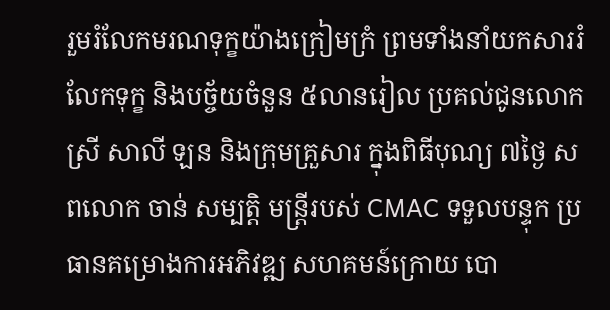រួមរំលែកមរណទុក្ខយ៉ាងក្រៀមក្រំ ព្រមទាំងនាំយកសាររំលែកទុក្ខ និងបច្ច័យចំនួន ៥លានរៀល ប្រគល់ជូនលោកស្រី សាលី ឡន និងក្រុមគ្រួសារ ក្នុងពិធីបុណ្យ ៧ថ្ងៃ សពលោក ចាន់ សម្បត្តិ មន្ត្រីរបស់ CMAC ទទួលបន្ទុក ប្រធានគម្រោងការអភិវឌ្ឍ សហគមន៍ក្រោយ បោ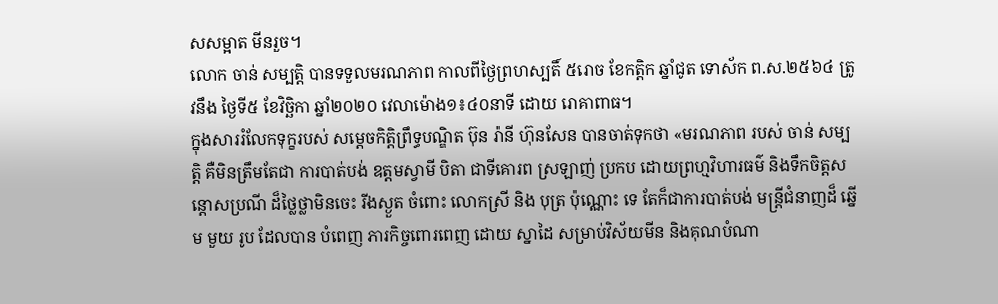សសម្អាត មីនរួច។
លោក ចាន់ សម្បត្តិ បានទទួលមរណភាព កាលពីថ្ងៃព្រហស្បតិ៍ ៥រោច ខែកត្តិក ឆ្នាំជូត ទោស័ក ព.ស.២៥៦៤ ត្រូវនឹង ថ្ងៃទី៥ ខែវិច្ឆិកា ឆ្នាំ២០២០ វេលាម៉ោង១៖៤០នាទី ដោយ រោគាពាធ។
ក្នុងសាររំលែកទុក្ខរបស់ សម្តេចកិត្តិព្រឹទ្ធបណ្ឌិត ប៊ុន រ៉ានី ហ៊ុនសែន បានចាត់ទុកថា «មរណភាព របស់ ចាន់ សម្បត្តិ គឺមិនត្រឹមតែជា ការបាត់បង់ ឧត្តមស្វាមី បិតា ជាទីគោរព ស្រឡាញ់ ប្រកប ដោយព្រហ្មវិហារធម៌ និងទឹកចិត្តសន្តោសប្រណី ដ៏ថ្លៃថ្លាមិនចេះ រីងស្ងួត ចំពោះ លោកស្រី និង បុត្រ ប៉ុណ្ណោះ ទេ តែក៏ជាការបាត់បង់ មន្ត្រីជំនាញដ៏ ឆ្នើម មួយ រូប ដែលបាន បំពេញ ភារកិច្ចពោរពេញ ដោយ ស្នាដៃ សម្រាប់វិស័យមីន និងគុណបំណា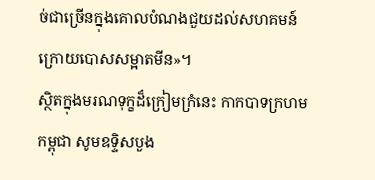ច់ជាច្រើនក្នុងគោលបំណងជួយដល់សហគមន៍ ក្រោយបោសសម្អាតមីន»។
ស្ថិតក្នុងមរណទុក្ខដ៏ក្រៀមក្រំនេះ កាកបាទក្រហមកម្ពុជា សូមឧទ្ទិសបួង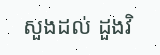សួងដល់ ដួងវិ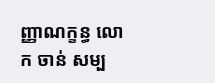ញ្ញាណក្ខន្ធ លោក ចាន់ សម្ប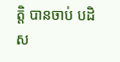ត្តិ បានចាប់ បដិស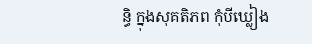ន្ធិ ក្នុងសុគតិភព កុំបីឃ្លៀង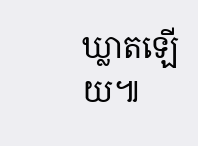ឃ្លាតឡើយ៕